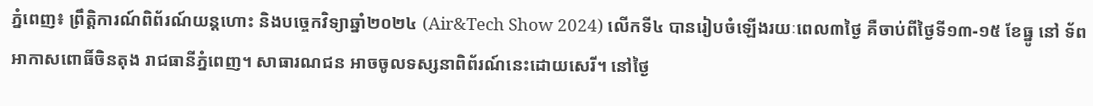ភ្នំពេញ៖ ព្រឹត្តិការណ៍ពិព័រណ៍យន្តហោះ និងបច្ចេកវិទ្យាឆ្នាំ២០២៤ (Air&Tech Show 2024) លើកទី៤ បានរៀបចំឡើងរយៈពេល៣ថ្ងៃ គឺចាប់ពីថ្ងៃទី១៣-១៥ ខែធ្នូ នៅ ទ័ពអាកាសពោធិ៍ចិនតុង រាជធានីភ្នំពេញ។ សាធារណជន អាចចូលទស្សនាពិព័រណ៍នេះដោយសេរី។ នៅថ្ងៃ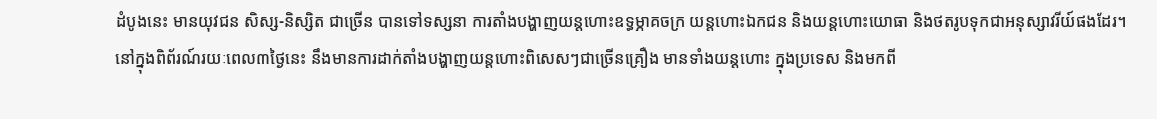ដំបូងនេះ មានយុវជន សិស្ស-និស្សិត ជាច្រើន បានទៅទស្សនា ការតាំងបង្ហាញយន្តហោះឧទ្ធម្ភាគចក្រ យន្តហោះឯកជន និងយន្តហោះយោធា និងថតរូបទុកជាអនុស្សាវរីយ៍ផងដែរ។
នៅក្នុងពិព័រណ៍រយៈពេល៣ថ្ងៃនេះ នឹងមានការដាក់តាំងបង្ហាញយន្តហោះពិសេសៗជាច្រើនគ្រឿង មានទាំងយន្តហោះ ក្នុងប្រទេស និងមកពី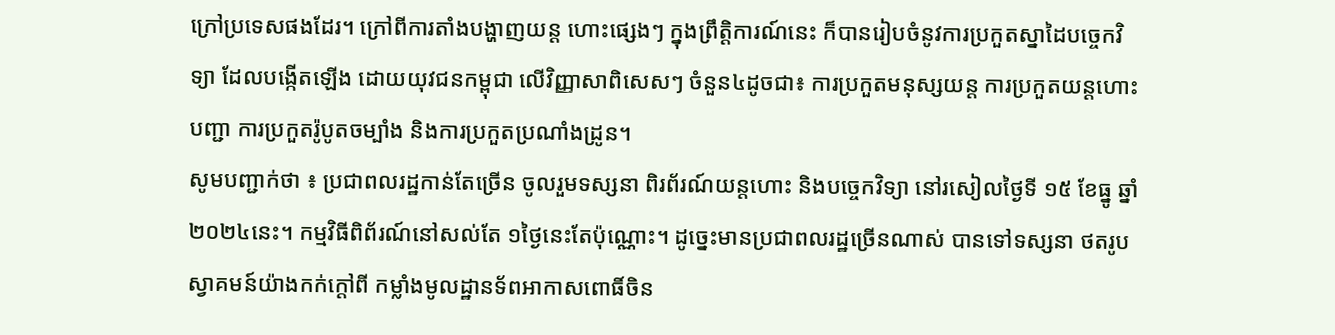ក្រៅប្រទេសផងដែរ។ ក្រៅពីការតាំងបង្ហាញយន្ត ហោះផ្សេងៗ ក្នុងព្រឹត្តិការណ៍នេះ ក៏បានរៀបចំនូវការប្រកួតស្នាដៃបច្ចេកវិទ្យា ដែលបង្កើតឡើង ដោយយុវជនកម្ពុជា លើវិញ្ញាសាពិសេសៗ ចំនួន៤ដូចជា៖ ការប្រកួតមនុស្សយន្ត ការប្រកួតយន្តហោះបញ្ជា ការប្រកួតរ៉ូបូតចម្បាំង និងការប្រកួតប្រណាំងដ្រូន។
សូមបញ្ជាក់ថា ៖ ប្រជាពលរដ្ឋកាន់តែច្រើន ចូលរួមទស្សនា ពិរព័រណ៍យន្តហោះ និងបច្ចេកវិទ្យា នៅរសៀលថ្ងៃទី ១៥ ខែធ្នូ ឆ្នាំ ២០២៤នេះ។ កម្មវិធីពិព័រណ៍នៅសល់តែ ១ថ្ងៃនេះតែប៉ុណ្ណោះ។ ដូច្នេះមានប្រជាពលរដ្ឋច្រើនណាស់ បានទៅទស្សនា ថតរូប ស្វាគមន៍យ៉ាងកក់ក្តៅពី កម្លាំងមូលដ្ឋានទ័ពអាកាសពោធិ៍ចិន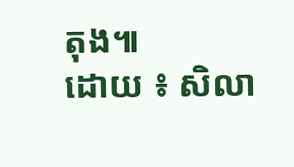តុង៕
ដោយ ៖ សិលា